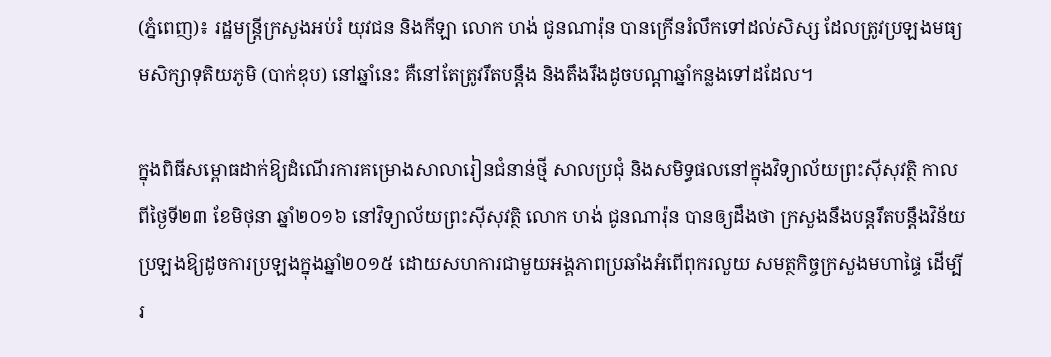(ភ្នំពេញ)៖ រដ្ឋមន្រ្តីក្រសួងអប់រំ យុវជន និងកីឡា លោក ហង់ ជូនណារ៉ុន បានក្រើនរំលឹកទៅដល់សិស្ស ដែលត្រូវប្រឡងមធ្យមសិក្សាទុតិយភូមិ (បាក់ឌុប) នៅឆ្នាំនេះ គឺនៅតែត្រូវរឹតបន្តឹង និងតឹងរឹងដូចបណ្តាឆ្នាំកន្លងទៅដដែល។

ក្នុងពិធីសម្ពោធដាក់ឱ្យដំណើរការគម្រោងសាលារៀនជំនាន់ថ្មី សាលប្រជុំ និងសមិទ្ធផលនៅក្នុងវិទ្យាល័យព្រះស៊ីសុវត្ថិ កាលពីថ្ងៃទី២៣ ខែមិថុនា ឆ្នាំ២០១៦ នៅវិទ្យាល័យព្រះស៊ីសុវត្ថិ លោក ហង់ ជូនណារ៉ុន បានឲ្យដឹងថា ក្រសួងនឹងបន្តរឹតបន្តឹងវិន័យប្រឡងឱ្យដូចការប្រឡងក្នុងឆ្នាំ២០១៥ ដោយសហការជាមួយអង្គភាពប្រឆាំងអំពើពុករលួយ សមត្ថកិច្ចក្រសួងមហាផ្ទៃ ដើម្បីរ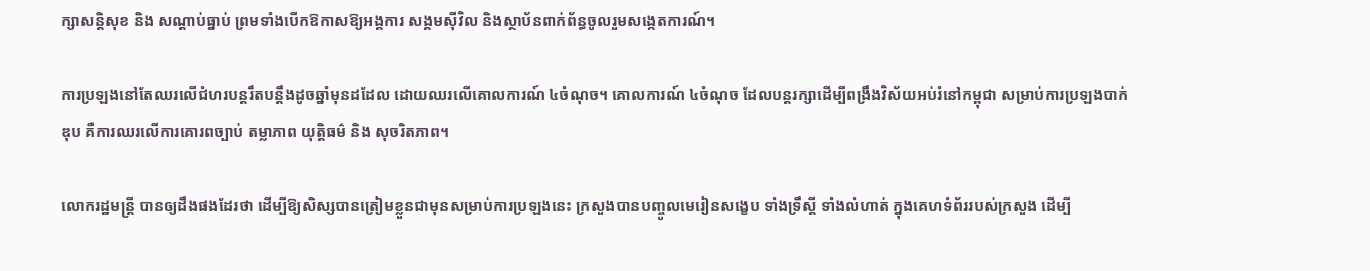ក្សាសន្តិសុខ និង សណ្ដាប់ធ្នាប់ ព្រមទាំងបើកឱកាសឱ្យអង្គការ សង្គមស៊ីវិល និងស្ថាប័នពាក់ព័ន្ធចូលរួមសង្កេតការណ៍។

ការប្រឡងនៅតែឈរលើជំហរបន្តរឹតបន្តឹងដូចឆ្នាំមុនដដែល ដោយឈរលើគោលការណ៍ ៤ចំណុច។ គោលការណ៍ ៤ចំណុច ដែលបន្តរក្សាដើម្បីពង្រឹងវិស័យអប់រំនៅកម្ពុជា សម្រាប់ការប្រឡងបាក់ឌុប គឺការឈរលើការគោរពច្បាប់ តម្លាភាព យុត្តិធម៌ និង សុចរិតភាព។

លោករដ្ឋមន្ត្រី បានឲ្យដឹងផងដែរថា ដើម្បីឱ្យសិស្សបានត្រៀមខ្លួនជាមុនសម្រាប់ការប្រឡងនេះ ក្រសួងបានបញ្ចូលមេរៀនសង្ខេប ទាំងទ្រឹស្ដី ទាំងលំហាត់ ក្នុងគេហទំព័ររបស់ក្រសួង ដើម្បី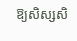ឱ្យសិស្សសិ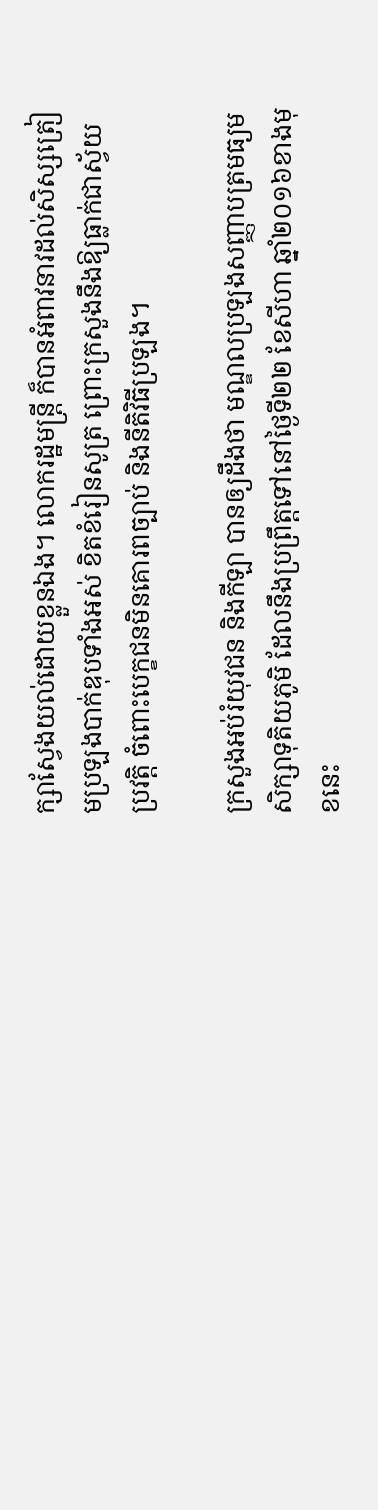ក្សាស្វែងយល់ដោយខ្លួនឯង។ លោករដ្ឋមន្រ្តី ក៏បានអំពាវនាវដល់សិស្សត្រៀមប្រឡងបាក់ឌុបទាំងអស់ ខិតខំរៀនសូត្រ ព្រោះក្រសួងនឹងឱ្យធ្លាក់ជាស្វ័យប្រវត្តិ ចំពោះបេក្ខជនមិនគោរពច្បាប់ និងនីតិវិធីប្រឡង។

ក្រសួងអប់រំយុវជន និងកីឡា បានឲ្យដឹងថា មណ្ឌលប្រឡងសញ្ញាបត្រមធ្យមសិក្សាទុតិយភូមិ ដែលនឹងប្រព្រឹត្តទៅនៅថ្ងៃទី២២ ខែសីហា ឆ្នាំ២០១៦ខាងមុខនេះ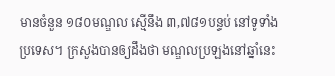មានចំនួន ១៨០មណ្ឌល ស្មើនឹង ៣,៧៨១បន្ទប់ នៅទូទាំងប្រទេស។ ក្រសួងបានឲ្យដឹងថា មណ្ឌលប្រឡងនៅឆ្នាំនេះ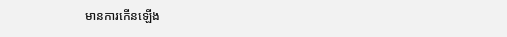មានការកើនឡើង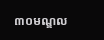៣០មណ្ឌល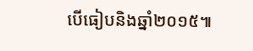បើធៀបនិងឆ្នាំ២០១៥៕